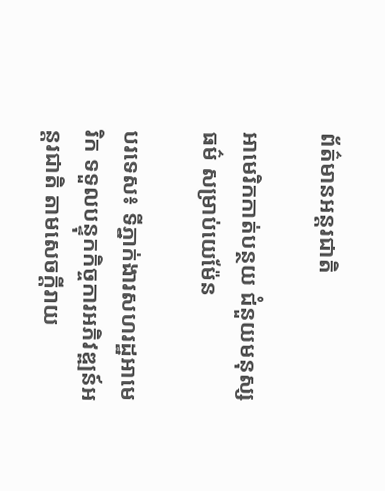ព័ត៌មានអន្តរជាតិ

អាមេរិកកាត់បន្ថយ ជំនួយមនុស្សធម៌ សម្រាប់យេម៉ែន

បរទេស៖ ទីភ្នាក់ងារសហរដ្ឋអាមេរិក ទទួលបន្ទុកកិច្ចការអភិវឌ្ឍន៍អន្តរជាតិ តាមសេចក្តីរាយ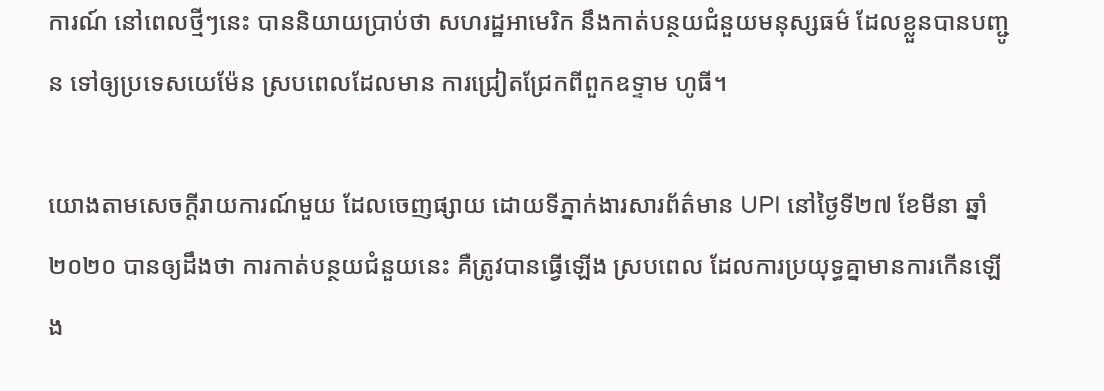ការណ៍ នៅពេលថ្មីៗនេះ បាននិយាយប្រាប់ថា សហរដ្ឋអាមេរិក នឹងកាត់បន្ថយជំនួយមនុស្សធម៌ ដែលខ្លួនបានបញ្ជូន ទៅឲ្យប្រទេសយេម៉ែន ស្របពេលដែលមាន ការជ្រៀតជ្រែកពីពួកឧទ្ទាម ហូធី។

យោងតាមសេចក្តីរាយការណ៍មួយ ដែលចេញផ្សាយ ដោយទីភ្នាក់ងារសារព័ត៌មាន UPI នៅថ្ងៃទី២៧ ខែមីនា ឆ្នាំ២០២០ បានឲ្យដឹងថា ការកាត់បន្ថយជំនួយនេះ គឺត្រូវបានធ្វើឡើង ស្របពេល ដែលការប្រយុទ្ធគ្នាមានការកើនឡើង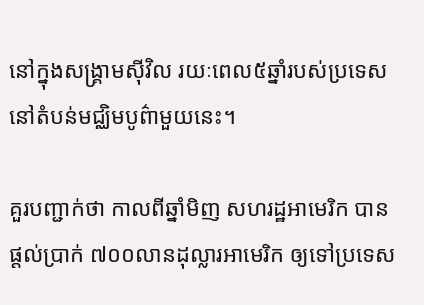នៅក្នុងសង្គ្រាមស៊ីវិល រយៈពេល៥ឆ្នាំរបស់ប្រទេស នៅតំបន់មជ្ឈិមបូព៌ាមួយនេះ។

គួរបញ្ជាក់ថា កាលពីឆ្នាំមិញ សហរដ្ឋអាមេរិក បានផ្តល់ប្រាក់ ៧០០លានដុល្លារអាមេរិក ឲ្យទៅប្រទេស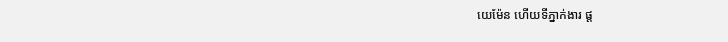យេម៉ែន ហើយទីភ្នាក់ងារ ផ្ត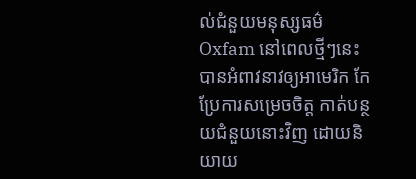ល់ជំនួយមនុស្សធម៌ Oxfam នៅពេលថ្មីៗនេះ បានអំពាវនាវឲ្យអាមេរិក កែប្រែការសម្រេចចិត្ត កាត់បន្ថយជំនួយនោះវិញ ដោយនិយាយ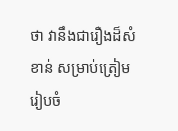ថា វានឹងជារឿងដ៏សំខាន់ សម្រាប់ត្រៀមរៀបចំ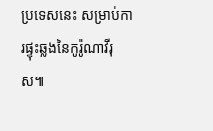ប្រទេសនេះ សម្រាប់ការផ្ទុះឆ្លងនៃកូរ៉ូណាវីរុស៕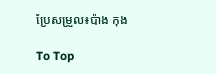ប្រែសម្រួល៖ប៉ាង កុង

To Top